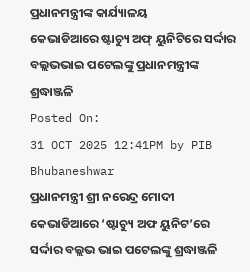ପ୍ରଧାନମନ୍ତ୍ରୀଙ୍କ କାର୍ଯ୍ୟାଳୟ
କେଭାଡିଆରେ ଷ୍ଟାଚ୍ୟୁ ଅଫ୍ ୟୁନିଟିରେ ସର୍ଦ୍ଦାର ବଲ୍ଲଭଭାଇ ପଟେଲଙ୍କୁ ପ୍ରଧାନମନ୍ତ୍ରୀଙ୍କ ଶ୍ରଦ୍ଧାଞ୍ଜଳି
Posted On:
31 OCT 2025 12:41PM by PIB Bhubaneshwar
ପ୍ରଧାନମନ୍ତ୍ରୀ ଶ୍ରୀ ନରେନ୍ଦ୍ର ମୋଦୀ କେଭାଡିଆରେ ‘ଷ୍ଟାଚ୍ୟୁ ଅଫ ୟୁନିଟ’ରେ ସର୍ଦ୍ଦାର ବଲ୍ଲଭ ଭାଇ ପଟେଲଙ୍କୁ ଶ୍ରଦ୍ଧାଞ୍ଜଳି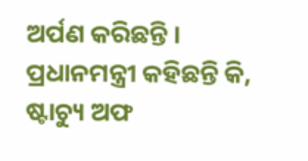ଅର୍ପଣ କରିଛନ୍ତି ।
ପ୍ରଧାନମନ୍ତ୍ରୀ କହିଛନ୍ତି କି, ଷ୍ଟାଚ୍ୟୁ ଅଫ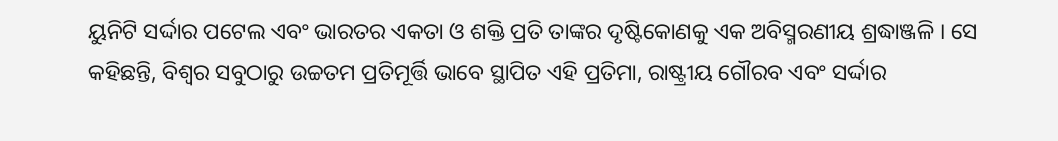ୟୁନିଟି ସର୍ଦ୍ଦାର ପଟେଲ ଏବଂ ଭାରତର ଏକତା ଓ ଶକ୍ତି ପ୍ରତି ତାଙ୍କର ଦୃଷ୍ଟିକୋଣକୁ ଏକ ଅବିସ୍ମରଣୀୟ ଶ୍ରଦ୍ଧାଞ୍ଜଳି । ସେ କହିଛନ୍ତି, ବିଶ୍ୱର ସବୁଠାରୁ ଉଚ୍ଚତମ ପ୍ରତିମୂର୍ତ୍ତି ଭାବେ ସ୍ଥାପିତ ଏହି ପ୍ରତିମା, ରାଷ୍ଟ୍ରୀୟ ଗୌରବ ଏବଂ ସର୍ଦ୍ଦାର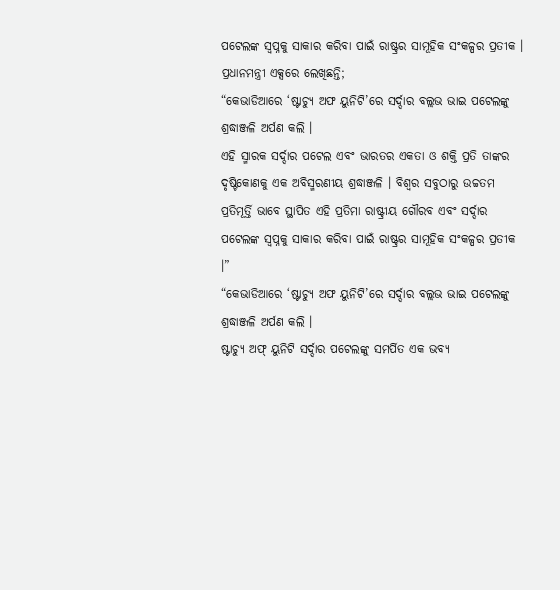ପଟେଲଙ୍କ ସ୍ୱପ୍ନକୁ ସାକାର କରିବା ପାଇଁ ରାଷ୍ଟ୍ରର ସାମୂହିକ ସଂକଳ୍ପର ପ୍ରତୀକ ।
ପ୍ରଧାନମନ୍ତ୍ରୀ ଏକ୍ସରେ ଲେଖିଛନ୍ତି;
“କେଭାଡିଆରେ ‘ଷ୍ଟାଚ୍ୟୁ ଅଫ ୟୁନିଟି’ରେ ସର୍ଦ୍ଦାର ବଲ୍ଲଭ ଭାଇ ପଟେଲଙ୍କୁ ଶ୍ରଦ୍ଧାଞ୍ଜଳି ଅର୍ପଣ କଲି ।
ଏହି ସ୍ମାରକ ସର୍ଦ୍ଦାର ପଟେଲ ଏବଂ ଭାରତର ଏକତା ଓ ଶକ୍ତି ପ୍ରତି ତାଙ୍କର ଦୃଷ୍ଟିକୋଣକୁ ଏକ ଅବିସ୍ମରଣୀୟ ଶ୍ରଦ୍ଧାଞ୍ଜଳି । ବିଶ୍ୱର ସବୁଠାରୁ ଉଚ୍ଚତମ ପ୍ରତିମୂର୍ତ୍ତି ଭାବେ ସ୍ଥାପିତ ଏହି ପ୍ରତିମା ରାଷ୍ଟ୍ରୀୟ ଗୌରବ ଏବଂ ସର୍ଦ୍ଦାର ପଟେଲଙ୍କ ସ୍ୱପ୍ନକୁ ସାକାର କରିବା ପାଇଁ ରାଷ୍ଟ୍ରର ସାମୂହିକ ସଂକଳ୍ପର ପ୍ରତୀକ ।”
“କେଭାଡିଆରେ ‘ଷ୍ଟାଚ୍ୟୁ ଅଫ ୟୁନିଟି’ରେ ସର୍ଦ୍ଦାର ବଲ୍ଲଭ ଭାଇ ପଟେଲଙ୍କୁ ଶ୍ରଦ୍ଧାଞ୍ଜଳି ଅର୍ପଣ କଲି ।
ଷ୍ଟାଚ୍ୟୁ ଅଫ୍ ୟୁନିଟି ସର୍ଦ୍ଦାର ପଟେଲଙ୍କୁ ସମର୍ପିତ ଏକ ଭବ୍ୟ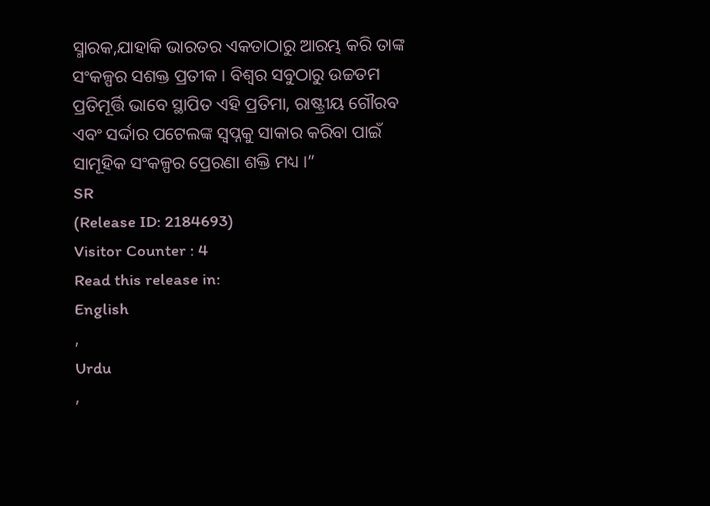ସ୍ମାରକ,ଯାହାକି ଭାରତର ଏକତାଠାରୁ ଆରମ୍ଭ କରି ତାଙ୍କ ସଂକଳ୍ପର ସଶକ୍ତ ପ୍ରତୀକ । ବିଶ୍ୱର ସବୁଠାରୁ ଉଚ୍ଚତମ ପ୍ରତିମୂର୍ତ୍ତି ଭାବେ ସ୍ଥାପିତ ଏହି ପ୍ରତିମା, ରାଷ୍ଟ୍ରୀୟ ଗୌରବ ଏବଂ ସର୍ଦ୍ଦାର ପଟେଲଙ୍କ ସ୍ୱପ୍ନକୁ ସାକାର କରିବା ପାଇଁ ସାମୂହିକ ସଂକଳ୍ପର ପ୍ରେରଣା ଶକ୍ତି ମଧ୍ୟ ।”
SR
(Release ID: 2184693)
Visitor Counter : 4
Read this release in:
English
,
Urdu
,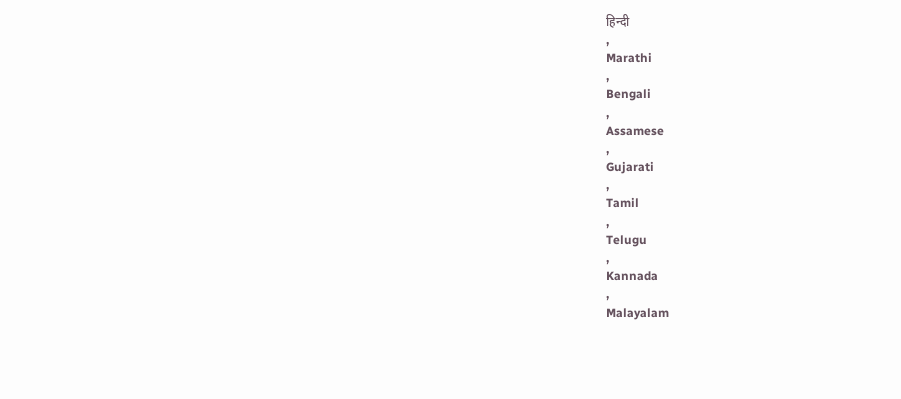हिन्दी
,
Marathi
,
Bengali
,
Assamese
,
Gujarati
,
Tamil
,
Telugu
,
Kannada
,
Malayalam